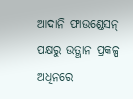ଆଦାନି ଫାଉଣ୍ଡେସନ୍ ପକ୍ଷରୁ ଉତ୍ଥାନ ପ୍ରକଳ୍ପ ଅଧିନରେ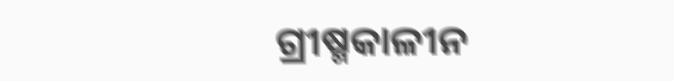ଗ୍ରୀଷ୍ମକାଳୀନ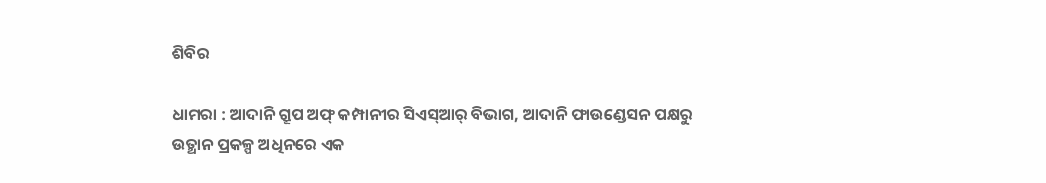ଶିବିର

ଧାମରା : ଆଦାନି ଗ୍ରୂପ ଅଫ୍ କମ୍ପାନୀର ସିଏସ୍ଆର୍ ବିଭାଗ, ଆଦାନି ଫାଉଣ୍ଡେସନ ପକ୍ଷରୁ ଉତ୍ଥାନ ପ୍ରକଳ୍ପ ଅଧିନରେ ଏକ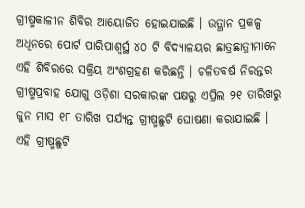ଗ୍ରୀଷ୍ମକାଳୀନ ଶିବିର ଆୟୋଜିତ ହୋଇଯାଇଛି । ଉତ୍ଥାନ ପ୍ରକଳ୍ପ ଅଧିନରେ ପୋର୍ଟ ପାରିପାଶ୍ୱର୍ସ୍ଥ ୪୦ ଟି ବିଦ୍ୟାଳୟର ଛାତ୍ରଛାତ୍ରୀମାନେ ଏହି ଶିବିରରେ ସକ୍ରିୟ ଅଂଶଗ୍ରହଣ କରିଛନ୍ତି । ଚଳିତବର୍ଷ ନିରନ୍ତର ଗ୍ରୀଷ୍ମପ୍ରବାହ ଯୋଗୁ ଓଡ଼ିଶା ସରକାରଙ୍କ ପକ୍ଷରୁ ଏପ୍ରିଲ ୨୧ ତାରିଖରୁ ଜୁନ ମାସ ୧୮ ତାରିଖ ପର୍ଯ୍ୟନ୍ତ ଗ୍ରୀଷ୍ମଛୁଟି ଘୋଷଣା କରାଯାଇଛି । ଏହି ଗ୍ରୀଷ୍ମଛୁଟି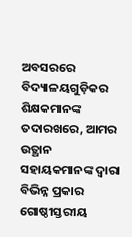ଅବସରରେ ବିଦ୍ୟାଳୟଗୁଡ଼ିକର ଶିକ୍ଷକମାନଙ୍କ ତଦାରଖରେ, ଆମର ଉତ୍ଥାନ ସହାୟକମାନଙ୍କ ଦ୍ୱାରା ବିଭିନ୍ନ ପ୍ରକାର ଗୋଷ୍ଠୀସ୍ତରୀୟ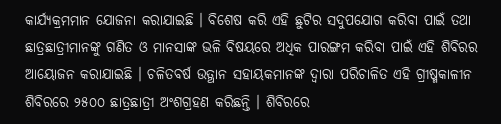କାର୍ଯ୍ୟକ୍ରମମାନ ଯୋଜନା କରାଯାଇଛି । ବିଶେଷ କରି ଏହି ଛୁଟିର ସଦୁପଯୋଗ କରିବା ପାଇଁ ତଥା ଛାତ୍ରଛାତ୍ରୀମାନଙ୍କୁ ଗଣିତ ଓ ମାନସାଙ୍କ ଭଳି ବିଷୟରେ ଅଧିକ ପାରଙ୍ଗମ କରିବା ପାଇଁ ଏହି ଶିବିରର ଆୟୋଜନ କରାଯାଇଛି । ଚଳିତବର୍ଷ ଉତ୍ଥାନ ସହାୟକମାନଙ୍କ ଦ୍ୱାରା ପରିଚାଳିତ ଏହି ଗ୍ରୀଷ୍ମକାଳୀନ ଶିବିରରେ ୨୫୦୦ ଛାତ୍ରଛାତ୍ରୀ ଅଂଶଗ୍ରହଣ କରିଛନ୍ତି । ଶିବିରରେ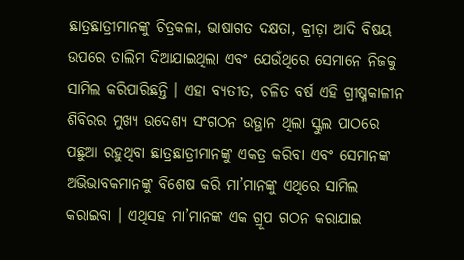ଛାତ୍ରଛାତ୍ରୀମାନଙ୍କୁ ଚିତ୍ରକଳା, ଭାଷାଗତ ଦକ୍ଷତା, କ୍ରୀଡ଼ା ଆଦି ବିଷୟ ଉପରେ ତାଲିମ ଦିଆଯାଇଥିଲା ଏବଂ ଯେଉଁଥିରେ ସେମାନେ ନିଜକୁ ସାମିଲ କରିପାରିଛନ୍ତି । ଏହା ବ୍ୟତୀତ, ଚଳିତ ବର୍ଷ ଏହି ଗ୍ରୀଷ୍ମକାଳୀନ ଶିବିରର ମୁଖ୍ୟ ଉଦେଶ୍ୟ ସଂଗଠନ ଉତ୍ଥାନ ଥିଲା ସ୍କୁଲ ପାଠରେ ପଛୁଆ ରହୁଥିବା ଛାତ୍ରଛାତ୍ରୀମାନଙ୍କୁ ଏକତ୍ର କରିବା ଏବଂ ସେମାନଙ୍କ ଅଭିଭାବକମାନଙ୍କୁ ବିଶେଷ କରି ମା’ମାନଙ୍କୁ ଏଥିରେ ସାମିଲ କରାଇବା । ଏଥିସହ ମା’ମାନଙ୍କ ଏକ ଗ୍ରୂପ ଗଠନ କରାଯାଇ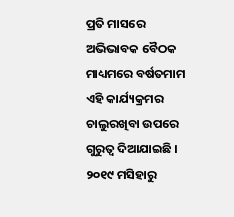ପ୍ରତି ମାସରେ ଅଭିଭାବକ ବୈଠକ ମାଧ୍ୟମରେ ବର୍ଷତମାମ ଏହି କାର୍ଯ୍ୟକ୍ରମର ଚାଲୁରଖିବା ଉପରେ ଗୁରୁତ୍ୱ ଦିଆଯାଇଛି । ୨୦୧୯ ମସିହାରୁ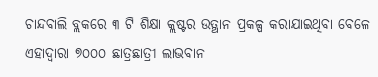ଚାନ୍ଦବାଲି ବ୍ଲକରେ ୩ ଟି ଶିକ୍ଷା କ୍ଲଷ୍ଟର ଉତ୍ଥାନ ପ୍ରକଳ୍ପ କରାଯାଇଥିବା ବେଳେ ଏହାଦ୍ୱାରା ୭୦୦୦ ଛାତ୍ରଛାତ୍ରୀ ଲାଭବାନ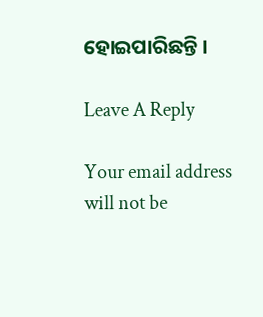ହୋଇପାରିଛନ୍ତି ।

Leave A Reply

Your email address will not be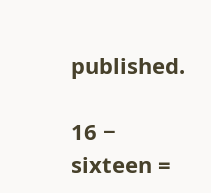published.

16 − sixteen =